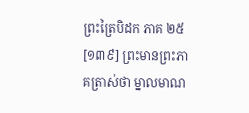ព្រះត្រៃបិដក ភាគ ២៥
[១៣៩] ព្រះមានព្រះភាគត្រាស់ថា ម្នាលមាណ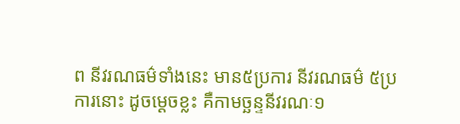ព នីវរណធម៌ទាំងនេះ មាន៥ប្រការ នីវរណធម៌ ៥ប្រការនោះ ដូចម្តេចខ្លះ គឺកាមច្ឆន្ទនីវរណៈ១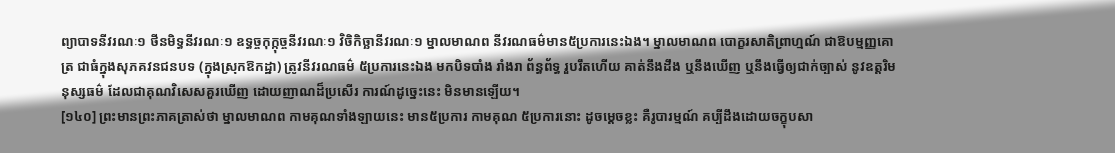ព្យាបាទនីវរណៈ១ ថីនមិទ្ធនីវរណៈ១ ឧទ្ធច្ចកុក្កុច្ចនីវរណៈ១ វិចិកិច្ឆានីវរណៈ១ ម្នាលមាណព នីវរណធម៌មាន៥ប្រការនេះឯង។ ម្នាលមាណព បោក្ខរសាតិព្រាហ្មណ៍ ជាឱបម្មញ្ញគោត្រ ជាធំក្នុងសុភគវនជនបទ (ក្នុងស្រុកឱកដ្ឋា) ត្រូវនីវរណធម៌ ៥ប្រការនេះឯង មកបិទបាំង រាំងរា ព័ន្ធព័ទ្ធ រួបរឹតហើយ គាត់នឹងដឹង ឬនឹងឃើញ ឬនឹងធ្វើឲ្យជាក់ច្បាស់ នូវឧត្តរិមនុស្សធម៌ ដែលជាគុណវិសេសគួរឃើញ ដោយញាណដ៏ប្រសើរ ការណ៍ដូច្នេះនេះ មិនមានឡើយ។
[១៤០] ព្រះមានព្រះភាគត្រាស់ថា ម្នាលមាណព កាមគុណទាំងឡាយនេះ មាន៥ប្រការ កាមគុណ ៥ប្រការនោះ ដូចម្តេចខ្លះ គឺរូបារម្មណ៍ គប្បីដឹងដោយចក្ខុបសា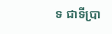ទ ជាទីប្រា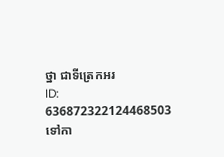ថ្នា ជាទីត្រេកអរ
ID: 636872322124468503
ទៅកា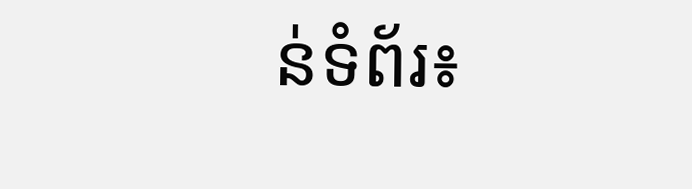ន់ទំព័រ៖